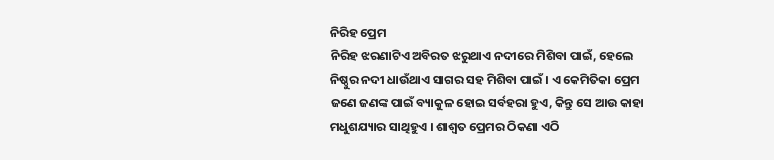ନିରିହ ପ୍ରେମ
ନିରିହ ଝରଣାଟିଏ ଅବିରତ ଝରୁଥାଏ ନଦୀରେ ମିଶିବା ପାଇଁ, ହେଲେ ନିଷ୍ଠୁର ନଦୀ ଧାଉଁଥାଏ ସାଗର ସହ ମିଶିବା ପାଇଁ । ଏ କେମିତିକା ପ୍ରେମ ଜଣେ ଜଣଙ୍କ ପାଇଁ ବ୍ୟାକୁଳ ହୋଇ ସର୍ବହରା ହୁଏ, କିନ୍ତୁ ସେ ଆଉ କାହା ମଧୁଶଯ୍ୟାର ସାଥିହୁଏ । ଶାଶ୍ୱତ ପ୍ରେମର ଠିକଣା ଏଠି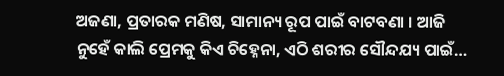ଅଜଣା, ପ୍ରତାରକ ମଣିଷ, ସାମାନ୍ୟ ରୂପ ପାଇଁ ବାଟବଣା । ଆଜି ନୁହେଁ କାଲି ପ୍ରେମକୁ କିଏ ଚିହ୍ନେନା, ଏଠି ଶରୀର ସୌନ୍ଦଯ୍ୟ ପାଇଁ…